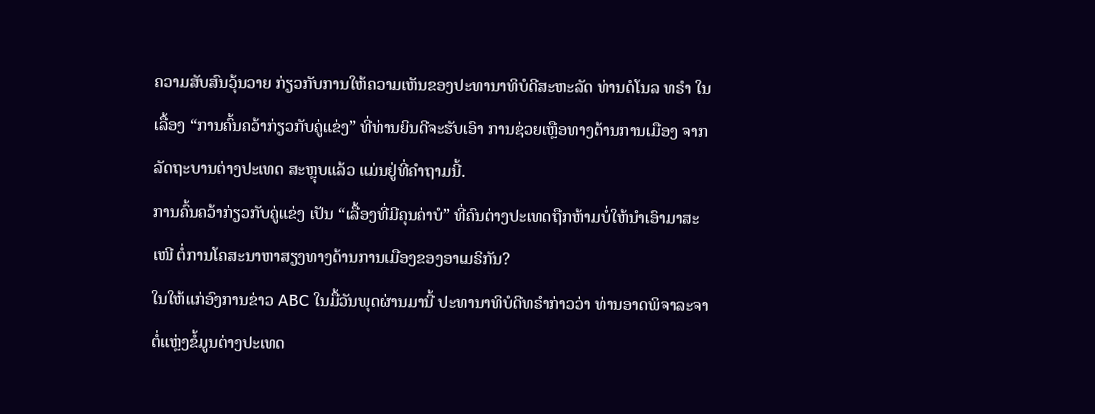ຄວາມສັບສົນວຸ້ນວາຍ ກ່ຽວກັບການໃຫ້ຄວາມເຫັນຂອງປະທານາທິບໍດີສະຫະລັດ ທ່ານດໍໂນລ ທຣຳ ໃນເລື້ອງ “ການຄົ້ນຄວ້າກ່ຽວກັບຄູ່ແຂ່ງ” ທີ່ທ່ານຍິນດີຈະຮັບເອົາ ການຊ່ວຍເຫຼືອທາງດ້ານການເມືອງ ຈາກລັດຖະບານຕ່າງປະເທດ ສະຫຼຸບແລ້ວ ແມ່ນຢູ່ທີ່ຄຳຖາມນີ້.
ການຄົ້ນຄວ້າກ່ຽວກັບຄູ່ແຂ່ງ ເປັນ “ເລື້ອງທີ່ມີຄຸນຄ່າບໍ” ທີ່ຄົນຕ່າງປະເທດຖືກຫ້າມບໍ່ໃຫ້ນຳເອົາມາສະເໜີ ຕໍ່ການໂຄສະນາຫາສຽງທາງດ້ານການເມືອງຂອງອາເມຣິກັນ?
ໃນໃຫ້ແກ່ອົງການຂ່າວ ABC ໃນມື້ວັນພຸດຜ່ານມານີ້ ປະທານາທິບໍດີທຣຳກ່າວວ່າ ທ່ານອາດພິຈາລະຈາ ຕໍ່ແຫຼ່ງຂໍ້ມູນຕ່າງປະເທດ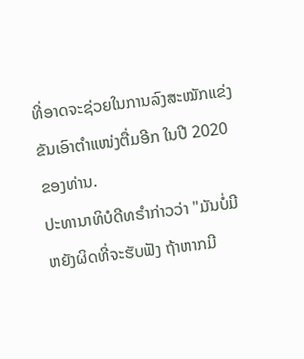ທີ່ອາດຈະຊ່ວຍໃນການລົງສະໝັກແຂ່ງຂັນເອົາຕຳແໜ່ງຕື່ມອີກ ໃນປີ 2020 ຂອງທ່ານ.
ປະທານາທິບໍດີທຣຳກ່າວວ່າ "ມັນບໍ່ມີຫຍັງຜິດທີ່ຈະຮັບຟັງ ຖ້າຫາກມີ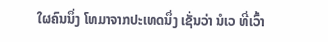ໃຜຄົນນຶ່ງ ໂທມາຈາກປະເທດນຶ່ງ ເຊັ່ນວ່າ ນໍເວ ທີ່ເວົ້າ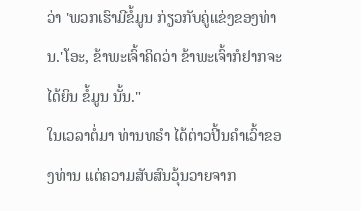ວ່າ 'ພວກເຮົາມີຂໍ້ມູນ ກ່ຽວກັບຄູ່ແຂ່ງຂອງທ່ານ.'ໂອະ, ຂ້າພະເຈົ້າຄິດວ່າ ຂ້າພະເຈົ້າກໍຢາກຈະໄດ້ຍິນ ຂໍ້ມູນ ນັ້ນ."
ໃນເວລາຕໍ່ມາ ທ່ານທຣຳ ໄດ້ຕ່າວປີ້ນຄຳເວົ້າຂອງທ່ານ ແຕ່ຄວາມສັບສົນວຸ້ນວາຍຈາກ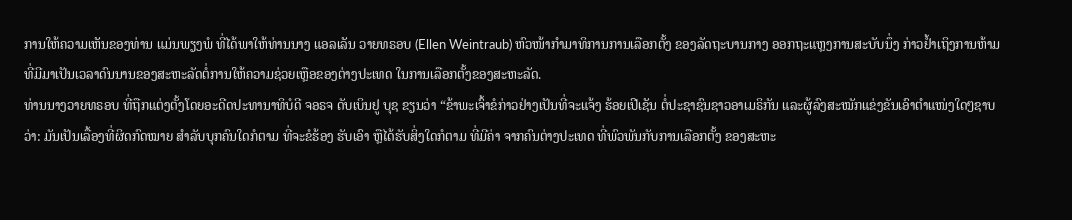ການໃຫ້ຄວາມເຫັນຂອງທ່ານ ແມ່ນພຽງພໍ ທີ່ໄດ້ພາໃຫ້ທ່ານນາງ ແອລເລັນ ວາຍທຣອບ (Ellen Weintraub) ຫົວໜ້າກຳມາທິການການເລືອກຕັ້ງ ຂອງລັດຖະບານກາງ ອອກຖະແຫຼງການສະບັບນຶ່ງ ກ່າວຢ້ຳເຖິງການຫ້າມ ທີ່ມີມາເປັນເວລາດົນນານຂອງສະຫະລັດຕໍ່ການໃຫ້ຄວາມຊ່ວຍເຫຼືອຂອງຕ່າງປະເທດ ໃນການເລືອກຕັ້ງຂອງສະຫະລັດ.
ທ່ານນາງວາຍທຣອບ ທີ່ຖືກແຕ່ງຕັ້ງໂດຍອະດີດປະທານາທິບໍດີ ຈອຣຈ ດັບເບິນຢູ ບຸຊ ຂຽນວ່າ “ຂ້າພະເຈົ້າຂໍກ່າວຢ່າງເປັນທີ່ຈະແຈ້ງ ຮ້ອຍເປີເຊັນ ຕໍ່ປະຊາຊົນຊາວອາເມຣິກັນ ແລະຜູ້ລົງສະໝັກແຂ່ງຂັນເອົາຕຳແໜ່ງໃດໆຊາບວ່າ: ມັນເປັນເລື້ອງທີ່ຜິດກົດໝາຍ ສຳລັບບຸກຄົນໃດກໍຕາມ ທີ່ຈະຂໍຮ້ອງ ຮັບເອົາ ຫຼືໄດ້ຮັບສິ່ງໃດກໍຕາມ ທີ່ມີຄ່າ ຈາກຄົນຕ່າງປະເທດ ທີ່ພົວພັນກັບການເລືອກຕັ້ງ ຂອງສະຫະ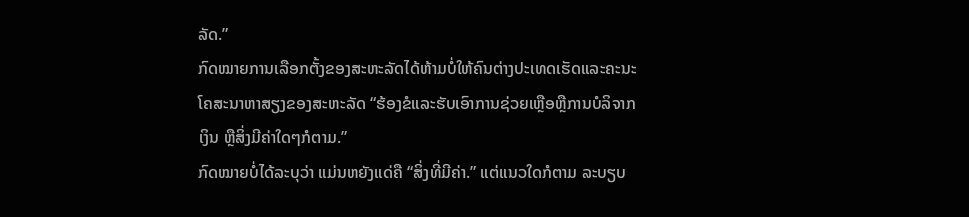ລັດ.”
ກົດໝາຍການເລືອກຕັ້ງຂອງສະຫະລັດໄດ້ຫ້າມບໍ່ໃຫ້ຄົນຕ່າງປະເທດເຮັດແລະຄະນະໂຄສະນາຫາສຽງຂອງສະຫະລັດ “ຮ້ອງຂໍແລະຮັບເອົາການຊ່ວຍເຫຼືອຫຼືການບໍລິຈາກເງິນ ຫຼືສິ່ງມີຄ່າໃດໆກໍຕາມ.”
ກົດໝາຍບໍ່ໄດ້ລະບຸວ່າ ແມ່ນຫຍັງແດ່ຄື “ສິ່ງທີ່ມີຄ່າ.” ແຕ່ແນວໃດກໍຕາມ ລະບຽບ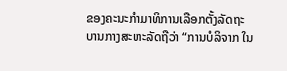ຂອງຄະນະກຳມາທິການເລືອກຕັ້ງລັດຖະບານກາງສະຫະລັດຖືວ່າ “ການບໍລິຈາກ ໃນ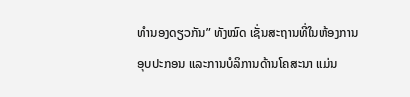ທຳນອງດຽວກັນ” ທັງໝົດ ເຊັ່ນສະຖານທີ່ໃນຫ້ອງການ ອຸບປະກອນ ແລະການບໍລິການດ້ານໂຄສະນາ ແມ່ນ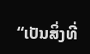“ເປັນສິ່ງທີ່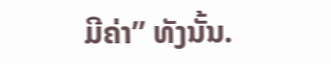ມີຄ່າ” ທັງນັ້ນ.